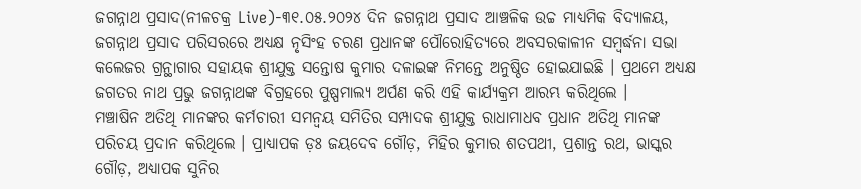ଜଗନ୍ନାଥ ପ୍ରସାଦ(ନୀଳଚକ୍ର Live)-୩୧.୦୫.୨୦୨୪ ଦିନ ଜଗନ୍ନାଥ ପ୍ରସାଦ ଆଞ୍ଚଳିକ ଉଚ୍ଚ ମାଧ୍ୟମିକ ବିଦ୍ୟାଳୟ, ଜଗନ୍ନାଥ ପ୍ରସାଦ ପରିସରରେ ଅଧ୍ୟକ୍ଷ ନୃସିଂହ ଚରଣ ପ୍ରଧାନଙ୍କ ପୌରୋହିତ୍ୟରେ ଅବସରକାଳୀନ ସମ୍ବର୍ଦ୍ଧନା ସଭା କଲେଜର ଗ୍ରନ୍ଥାଗାର ସହାୟକ ଶ୍ରୀଯୁକ୍ତ ସନ୍ତୋଷ କୁମାର ଦଳାଇଙ୍କ ନିମନ୍ତେ ଅନୁଷ୍ଠିତ ହୋଇଯାଇଛି । ପ୍ରଥମେ ଅଧ୍ୟକ୍ଷ ଜଗତର ନାଥ ପ୍ରଭୁ ଜଗନ୍ନାଥଙ୍କ ବିଗ୍ରହରେ ପୁଷ୍ପମାଲ୍ୟ ଅର୍ପଣ କରି ଏହି କାର୍ଯ୍ୟକ୍ରମ ଆରମ୍ଭ କରିଥିଲେ ।
ମଞ୍ଚାଷିନ ଅତିଥି ମାନଙ୍କର କର୍ମଚାରୀ ସମନ୍ବୟ ସମିତିର ସମ୍ପାଦକ ଶ୍ରୀଯୁକ୍ତ ରାଧାମାଧବ ପ୍ରଧାନ ଅତିଥି ମାନଙ୍କ ପରିଚୟ ପ୍ରଦାନ କରିଥିଲେ । ପ୍ରାଧ୍ୟାପକ ଡ଼ଃ ଜୟଦେବ ଗୌଡ଼, ମିହିର କୁମାର ଶତପଥୀ, ପ୍ରଶାନ୍ତ ରଥ, ଭାସ୍କର ଗୌଡ଼, ଅଧ୍ୟାପକ ସୁନିର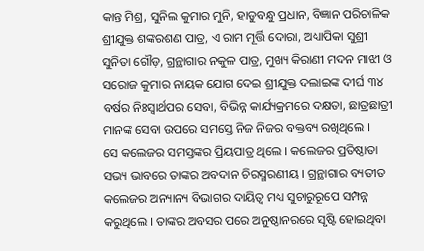କାନ୍ତ ମିଶ୍ର, ସୁନିଲ କୁମାର ମୁନି, ହାଡୁବନ୍ଧୁ ପ୍ରଧାନ, ବିଜ୍ଞାନ ପରିଚାଳିକ ଶ୍ରୀଯୁକ୍ତ ଶଙ୍କରଶଣ ପାତ୍ର, ଏ ରାମ ମୂର୍ତ୍ତି ଦୋରା, ଅଧ୍ୟାପିକା ସୁଶ୍ରୀ ସୁନିତା ଗୌଡ଼, ଗ୍ରନ୍ଥାଗାର ନକୁଳ ପାତ୍ର, ମୁଖ୍ୟ କିରାଣୀ ମଦନ ମାଝୀ ଓ ସରୋଜ କୁମାର ନାୟକ ଯୋଗ ଦେଇ ଶ୍ରୀଯୁକ୍ତ ଦଲାଇଙ୍କ ଦୀର୍ଘ ୩୪ ବର୍ଷର ନିଃସ୍ଵାର୍ଥପର ସେବା, ବିଭିନ୍ନ କାର୍ଯ୍ୟକ୍ରମରେ ଦକ୍ଷତା, ଛାତ୍ରଛାତ୍ରୀ ମାନଙ୍କ ସେବା ଉପରେ ସମସ୍ତେ ନିଜ ନିଜର ବକ୍ତବ୍ୟ ରଖିଥିଲେ ।
ସେ କଲେଜର ସମସ୍ତଙ୍କର ପ୍ରିୟପାତ୍ର ଥିଲେ । କଲେଜର ପ୍ରତିଷ୍ଠାତା ସଭ୍ୟ ଭାବରେ ତାଙ୍କର ଅବଦାନ ଚିରସ୍ମରଣୀୟ । ଗ୍ରନ୍ଥାଗାର ବ୍ୟତୀତ କଲେଜର ଅନ୍ୟାନ୍ୟ ବିଭାଗର ଦାୟିତ୍ଵ ମଧ୍ୟ ସୁଚାରୁରୂପେ ସମ୍ପନ୍ନ କରୁଥିଲେ । ତାଙ୍କର ଅବସର ପରେ ଅନୁଷ୍ଠାନରରେ ସୃଷ୍ଟି ହୋଇଥିବା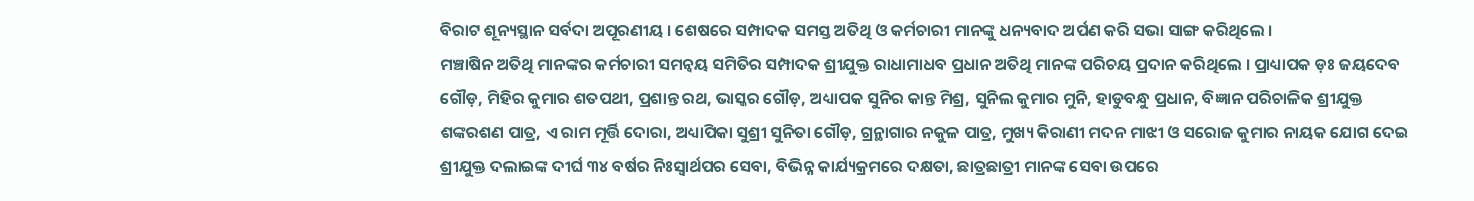ବିରାଟ ଶୂନ୍ୟସ୍ଥାନ ସର୍ବଦା ଅପୂରଣୀୟ । ଶେଷରେ ସମ୍ପାଦକ ସମସ୍ତ ଅତିଥି ଓ କର୍ମଚାରୀ ମାନଙ୍କୁ ଧନ୍ୟବାଦ ଅର୍ପଣ କରି ସଭା ସାଙ୍ଗ କରିଥିଲେ ।
ମଞ୍ଚାଷିନ ଅତିଥି ମାନଙ୍କର କର୍ମଚାରୀ ସମନ୍ବୟ ସମିତିର ସମ୍ପାଦକ ଶ୍ରୀଯୁକ୍ତ ରାଧାମାଧବ ପ୍ରଧାନ ଅତିଥି ମାନଙ୍କ ପରିଚୟ ପ୍ରଦାନ କରିଥିଲେ । ପ୍ରାଧ୍ୟାପକ ଡ଼ଃ ଜୟଦେବ ଗୌଡ଼, ମିହିର କୁମାର ଶତପଥୀ, ପ୍ରଶାନ୍ତ ରଥ, ଭାସ୍କର ଗୌଡ଼, ଅଧ୍ୟାପକ ସୁନିର କାନ୍ତ ମିଶ୍ର, ସୁନିଲ କୁମାର ମୁନି, ହାଡୁବନ୍ଧୁ ପ୍ରଧାନ, ବିଜ୍ଞାନ ପରିଚାଳିକ ଶ୍ରୀଯୁକ୍ତ ଶଙ୍କରଶଣ ପାତ୍ର, ଏ ରାମ ମୂର୍ତ୍ତି ଦୋରା, ଅଧ୍ୟାପିକା ସୁଶ୍ରୀ ସୁନିତା ଗୌଡ଼, ଗ୍ରନ୍ଥାଗାର ନକୁଳ ପାତ୍ର, ମୁଖ୍ୟ କିରାଣୀ ମଦନ ମାଝୀ ଓ ସରୋଜ କୁମାର ନାୟକ ଯୋଗ ଦେଇ ଶ୍ରୀଯୁକ୍ତ ଦଲାଇଙ୍କ ଦୀର୍ଘ ୩୪ ବର୍ଷର ନିଃସ୍ଵାର୍ଥପର ସେବା, ବିଭିନ୍ନ କାର୍ଯ୍ୟକ୍ରମରେ ଦକ୍ଷତା, ଛାତ୍ରଛାତ୍ରୀ ମାନଙ୍କ ସେବା ଉପରେ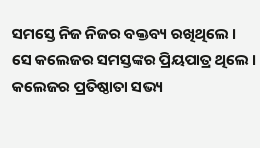ସମସ୍ତେ ନିଜ ନିଜର ବକ୍ତବ୍ୟ ରଖିଥିଲେ ।
ସେ କଲେଜର ସମସ୍ତଙ୍କର ପ୍ରିୟପାତ୍ର ଥିଲେ । କଲେଜର ପ୍ରତିଷ୍ଠାତା ସଭ୍ୟ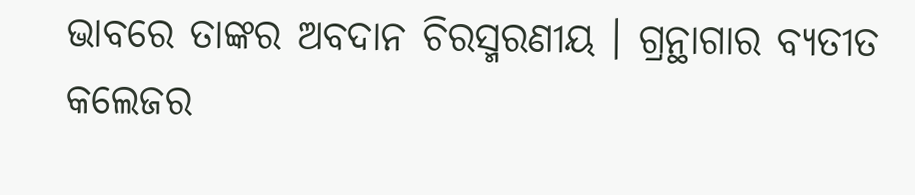ଭାବରେ ତାଙ୍କର ଅବଦାନ ଚିରସ୍ମରଣୀୟ । ଗ୍ରନ୍ଥାଗାର ବ୍ୟତୀତ କଲେଜର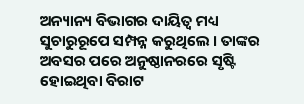ଅନ୍ୟାନ୍ୟ ବିଭାଗର ଦାୟିତ୍ଵ ମଧ୍ୟ ସୁଚାରୁରୂପେ ସମ୍ପନ୍ନ କରୁଥିଲେ । ତାଙ୍କର ଅବସର ପରେ ଅନୁଷ୍ଠାନରରେ ସୃଷ୍ଟି ହୋଇଥିବା ବିରାଟ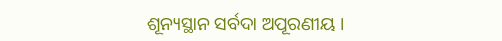ଶୂନ୍ୟସ୍ଥାନ ସର୍ବଦା ଅପୂରଣୀୟ ।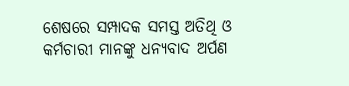ଶେଷରେ ସମ୍ପାଦକ ସମସ୍ତ ଅତିଥି ଓ କର୍ମଚାରୀ ମାନଙ୍କୁ ଧନ୍ୟବାଦ ଅର୍ପଣ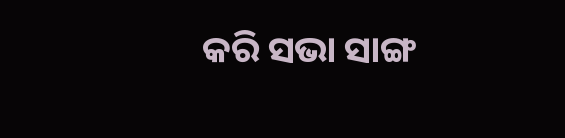କରି ସଭା ସାଙ୍ଗ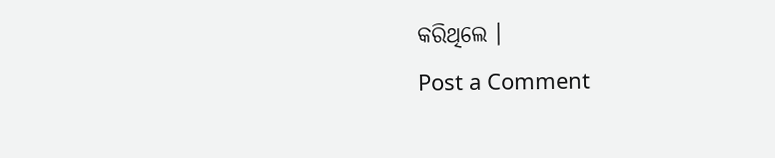କରିଥିଲେ ।
Post a Comment